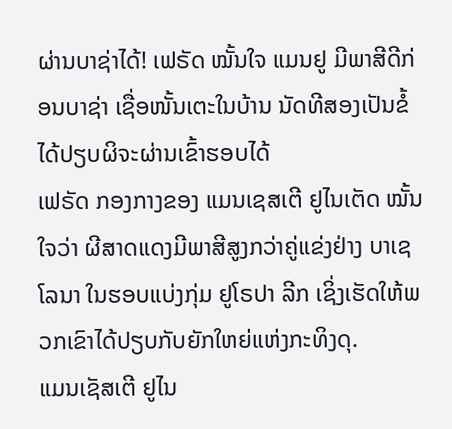ຜ່ານບາຊ່າໄດ້! ເຟຣັດ ໝັ້ນໃຈ ແມນຢູ ມີພາສີດີກ່ອນບາຊ່າ ເຊື່ອໜັ້ນເຕະໃນບ້ານ ນັດທີສອງເປັນຂໍ້ໄດ້ປຽບຜິຈະຜ່ານເຂົ້າຮອບໄດ້
ເຟຣັດ ກອງກາງຂອງ ແມນເຊສເຕີ ຢູໄນເຕັດ ໝັ້ນໃຈວ່າ ຜີສາດແດງມີພາສີສູງກວ່າຄູ່ແຂ່ງຢ່າງ ບາເຊໂລນາ ໃນຮອບແບ່ງກຸ່ມ ຢູໂຣປາ ລີກ ເຊິ່ງເຮັດໃຫ້ພວກເຂົາໄດ້ປຽບກັບຍັກໃຫຍ່ແຫ່ງກະທິງດຸ.
ແມນເຊັສເຕີ ຢູໄນ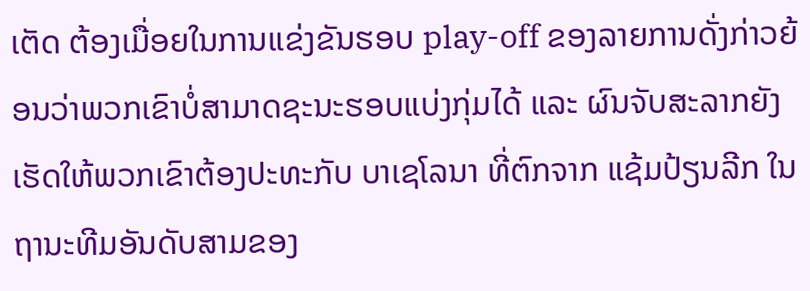ເຕັດ ຕ້ອງເມື່ອຍໃນການແຂ່ງຂັນຮອບ play-off ຂອງລາຍການດັ່ງກ່າວຍ້ອນວ່າພວກເຂົາບໍ່ສາມາດຊະນະຮອບແບ່ງກຸ່ມໄດ້ ແລະ ຜົນຈັບສະລາກຍັງເຮັດໃຫ້ພວກເຂົາຕ້ອງປະທະກັບ ບາເຊໂລນາ ທີ່ຕົກຈາກ ແຊ້ມປ້ຽນລີກ ໃນຖານະທີມອັນດັບສາມຂອງ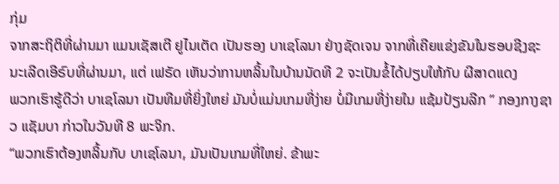ກຸ່ມ
ຈາກສະຖິຕິທີ່ຜ່ານມາ ແມນເຊັສເຕີ ຢູໄນເຕັດ ເປັນຮອງ ບາເຊໂລນາ ຢ່າງຊັດເຈນ ຈາກທີ່ເຄີຍແຂ່ງຂັນໃນຮອບຊີງຊະນະເລີດເອີຣົບທີ່ຜ່ານມາ, ແຕ່ ເຟຣັດ ເຫັນວ່າການຫລິ້ນໃນບ້ານນັດທີ 2 ຈະເປັນຂໍ້ໄດ້ປຽບໃຫ້ກັບ ຜີສາດແດງ
ພວກເຮົາຮູ້ດີວ່າ ບາເຊໂລນາ ເປັນທີມທີ່ຍິ່ງໃຫຍ່ ມັນບໍ່ແມ່ນເກມທີ່ງ່າຍ ບໍ່ມີເກມທີ່ງ່າຍໃນ ແຊ້ມປ້ຽນລີກ ” ກອງກາງຊາວ ແຊັມບາ ກ່າວໃນວັນທີ 8 ພະຈິກ.
“ພວກເຮົາຕ້ອງຫລິ້ນກັບ ບາເຊໂລນາ, ມັນເປັນເກມທີ່ໃຫຍ່. ຂ້າພະ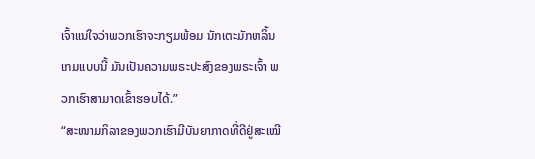ເຈົ້າແນ່ໃຈວ່າພວກເຮົາຈະກຽມພ້ອມ ນັກເຕະມັກຫລິ້ນເກມແບບນີ້ ມັນເປັນຄວາມພຣະປະສົງຂອງພຣະເຈົ້າ ພວກເຮົາສາມາດເຂົ້າຮອບໄດ້.”
“ສະໜາມກິລາຂອງພວກເຮົາມີບັນຍາກາດທີ່ດີຢູ່ສະເໝີ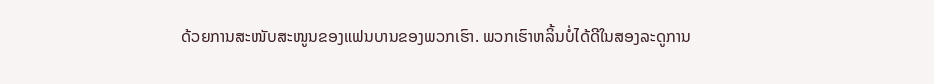ດ້ວຍການສະໜັບສະໜູນຂອງແຟນບານຂອງພວກເຮົາ. ພວກເຮົາຫລິ້ນບໍ່ໄດ້ດີໃນສອງລະດູການ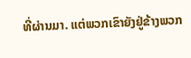ທີ່ຜ່ານມາ. ແຕ່ພວກເຂົາຍັງຢູ່ຂ້າງພວກ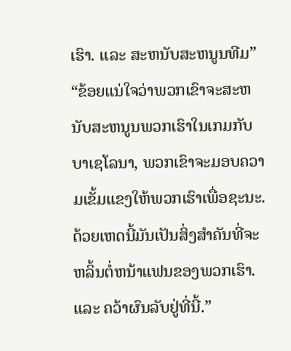ເຮົາ. ແລະ ສະຫນັບສະຫນູນທີມ”
“ຂ້ອຍແນ່ໃຈວ່າພວກເຂົາຈະສະຫນັບສະຫນູນພວກເຮົາໃນເກມກັບບາເຊໂລນາ, ພວກເຂົາຈະມອບຄວາມເຂັ້ມແຂງໃຫ້ພວກເຮົາເພື່ອຊະນະ. ດ້ວຍເຫດນີ້ມັນເປັນສິ່ງສໍາຄັນທີ່ຈະຫລິ້ນຕໍ່ຫນ້າແຟນຂອງພວກເຮົາ. ແລະ ຄວ້າຜົນລັບຢູ່ທີ່ນີ້.”